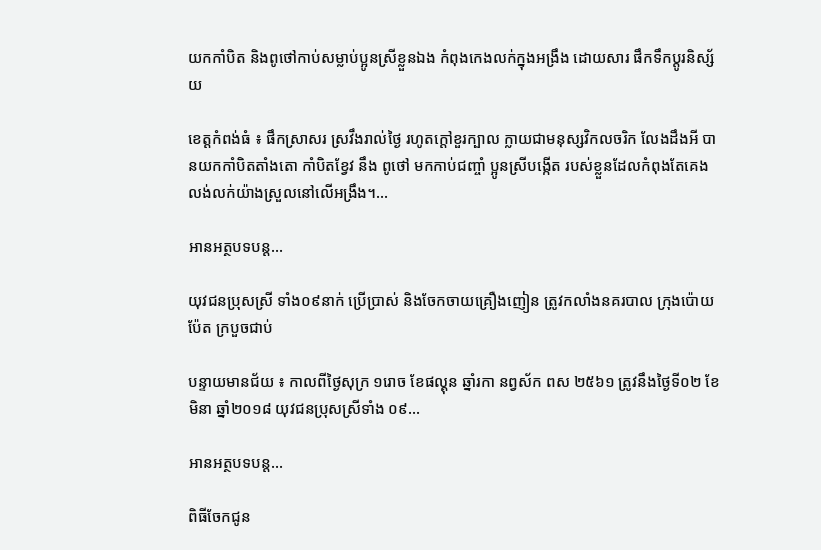យកកាំបិត និងពូថៅកាប់សម្លាប់ប្អូនស្រីខ្លួនឯង កំពុងកេងលក់ក្នុងអង្រឹង ដោយសារ ផឹកទឹកប្តូរនិស្ស័យ

ខេត្តកំពង់ធំ ៖ ផឹកស្រាសរ ស្រវឹងរាល់ថ្ងៃ រហូតក្តៅខួរក្បាល ក្លាយជាមនុស្សវិកលចរិក លែងដឹងអី បានយកកាំបិតតាំងតោ កាំបិតខ្វែវ នឹង ពូថៅ មកកាប់ជញ្ចាំ ប្អូនស្រីបង្កើត របស់ខ្លួនដែលកំពុងតែគេង លង់លក់យ៉ាងស្រួលនៅលើអង្រឹង។…

អានអត្ថបទបន្ត…

យុវជនប្រុសស្រី ទាំង០៩នាក់ ប្រើប្រាស់ និងចែកចាយគ្រឿងញៀន ត្រូវកលាំងនគរបាល ក្រុងប៉ោយប៉ែត ក្របួចជាប់

បន្ទាយមានជ័យ ៖ កាលពីថ្ងៃសុក្រ ១រោច ខែផល្គុន ឆ្នាំរកា នព្វស័ក ពស ២៥៦១ ត្រូវនឹងថ្ងៃទី០២ ខែ មិនា ឆ្នាំ២០១៨ យុវជនប្រុសស្រីទាំង ០៩…

អានអត្ថបទបន្ត…

ពិធីចែកជូន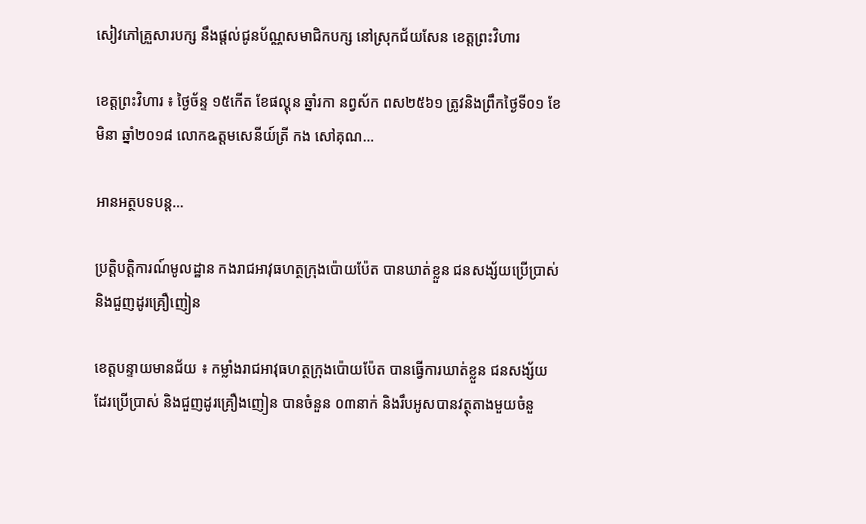សៀវភៅគ្រួសារបក្ស នឹងផ្តល់ជូនប័ណ្ណសមាជិកបក្ស នៅស្រុកជ័យសែន ខេត្តព្រះវិហារ

ខេត្តព្រះវិហារ ៖ ថ្ងៃច័ន្ទ ១៥កើត ខែផល្គុន ឆ្នាំរកា នព្វស័ក ពស២៥៦១ ត្រូវនិងព្រឹកថ្ងៃទី០១ ខែ មិនា ឆ្នាំ២០១៨ លោកឩត្តមសេនីយ៍ត្រី កង សៅគុណ…

អានអត្ថបទបន្ត…

ប្រត្តិបតិ្តការណ៍មូលដ្ឋាន កងរាជអាវុធហត្ថក្រុងប៉ោយប៉ែត បានឃាត់ខ្លួន ជនសង្ស័យប្រើប្រាស់ និងជួញដូរគ្រឿញៀន

ខេត្តបន្ទាយមានជ័យ ៖ កម្លាំងរាជអាវុធហត្ថក្រុងប៉ោយប៉ែត បានធ្វើការឃាត់ខ្លួន ជនសង្ស័យ ដែរប្រើប្រាស់ និងជួញដូរគ្រឿងញៀន បានចំនួន ០៣នាក់ និងរឹបអូសបានវត្ថុតាងមួយចំនួ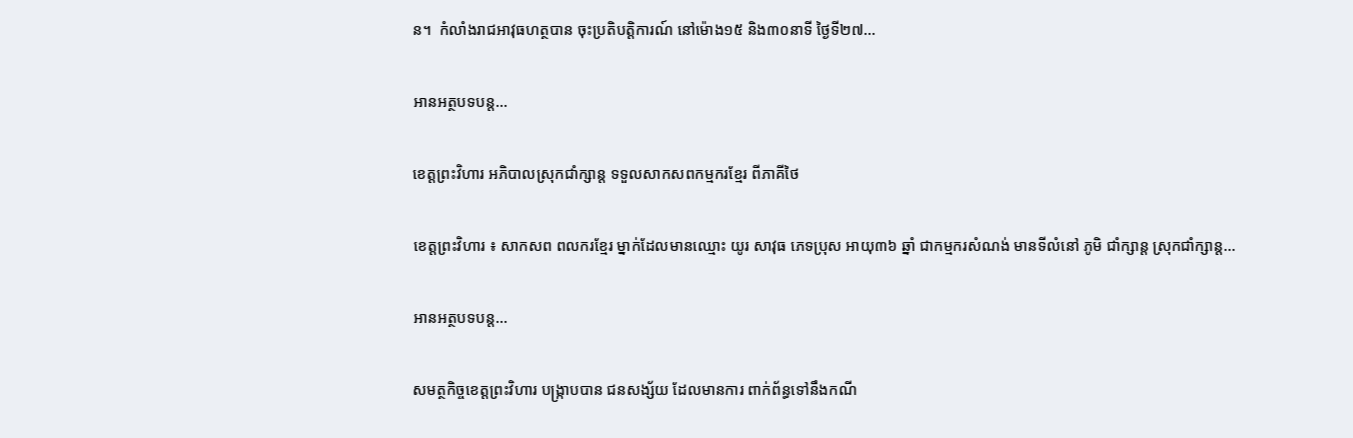ន។  កំលាំងរាជអាវុធហត្ថបាន ចុះប្រតិបត្តិការណ៍ នៅម៉ោង១៥ និង៣០នាទី ថ្ងៃទី២៧…

អានអត្ថបទបន្ត…

ខេត្តព្រះវិហារ អភិបាលស្រុកជាំក្សាន្ត ទទួលសាកសពកម្មករខ្មែរ ពីភាគីថៃ

ខេត្តព្រះវិហារ ៖ សាកសព ពលករខ្មែរ ម្នាក់ដែលមានឈ្មោះ យូរ សាវុធ ភេទប្រុស អាយុ៣៦ ឆ្នាំ ជាកម្មករសំណង់ មានទីលំនៅ ភូមិ ជាំក្សាន្ត ស្រុកជាំក្សាន្ត…

អានអត្ថបទបន្ត…

សមត្ថកិច្ចខេត្តព្រះវិហារ បង្រ្កាបបាន ជនសង្ស័យ ដែលមានការ ពាក់ព័ន្ធទៅនឹងកណី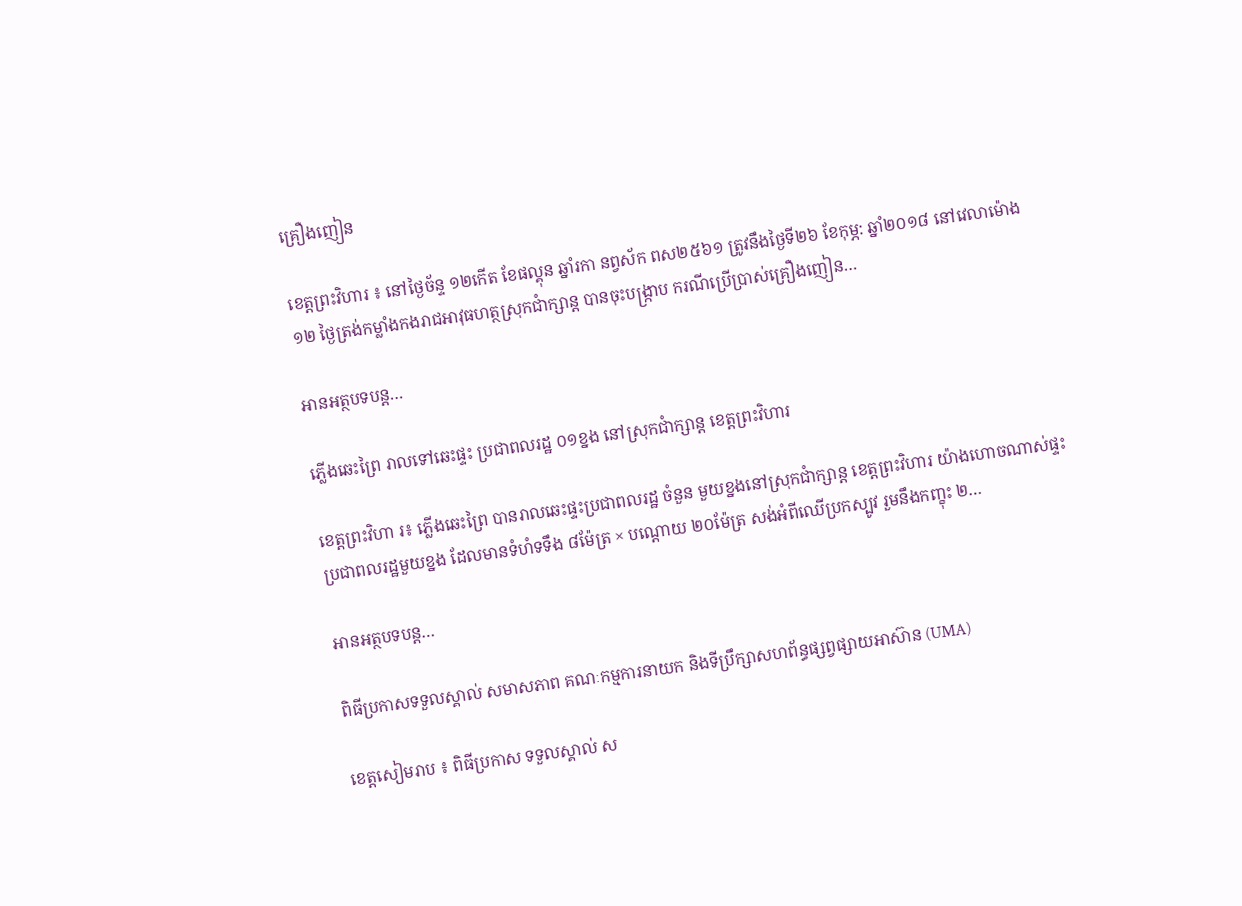គ្រឿងញៀន

ខេត្តព្រះវិហារ ៖ នៅថ្ងៃច័ន្ទ ១២កើត ខែផល្គុន ឆ្នាំរកា នព្វស័ក ពស២៥៦១ ត្រូវនឹងថ្ងៃទី២៦ ខែកុម្ភ: ឆ្នាំ២០១៨ នៅវេលាម៉ោង១២ ថ្ងៃត្រង់កម្លាំងកងរាជអាវុធហត្ថស្រុកជាំក្សាន្ដ បានចុះបង្ក្រាប ករណីប្រេីប្រាស់គ្រឿងញៀន…

អានអត្ថបទបន្ត…

ភ្លើងឆេះព្រៃ រាលទៅឆេះផ្ទះ ប្រជាពលរដ្ឋ ០១ខ្នង នៅស្រុកជាំក្សាន្ត ខេត្តព្រះវិហារ

ខេត្តព្រះវិហា រ៖ ភ្លើងឆេះព្រៃ បានរាលឆេះផ្ទះប្រជាពលរដ្ឋ ចំនួន មួយខ្នងនៅស្រុកជាំក្សាន្ត ខេត្តព្រះវិហារ យ៉ាងហោចណាស់ផ្ទះប្រជាពលរដ្ឋមួយខ្នង ដែលមានទំហំទទឹង ៨ម៉ែត្រ × បណ្តោយ ២០ម៉ែត្រ សង់អំពីឈើប្រកស្បូវ រួមនឹងកញ្ខុះ ២…

អានអត្ថបទបន្ត…

ពិធីប្រកាសទទួលស្គាល់ សមាសភាព គណៈកម្មការនាយក និងទីប្រឹក្សាសហព័ន្ធផ្សព្វផ្សាយអាស៊ាន (UMA)

ខេត្តសៀមរាប ៖ ពិធីប្រកាស ទទួលស្គាល់ ស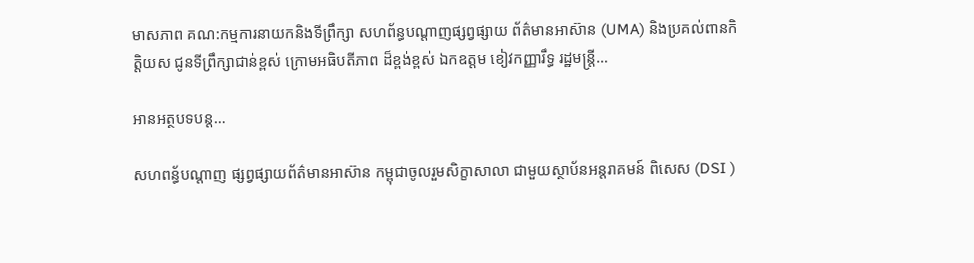មាសភាព គណ:កម្មការនាយកនិងទីព្រឹក្សា សហព័ន្ធបណ្តាញផ្សព្វផ្សាយ ព័ត៌មានអាស៊ាន (UMA) និងប្រគល់ពានកិត្តិយស ជូនទីព្រឹក្សាជាន់ខ្ពស់ ក្រោមអធិបតីភាព ដ៏ខ្ពង់ខ្ពស់ ឯកឧត្តម ខៀវកញ្ញារឹទ្ធ រដ្ឋមន្ត្រី…

អានអត្ថបទបន្ត…

សហពន្ធ័បណ្តាញ ផ្សព្វផ្សាយព័ត៌មានអាស៊ាន កម្ពុជាចូលរួមសិក្ខាសាលា ជាមួយស្ថាប័នអន្តរាគមន៍ ពិសេស (DSI )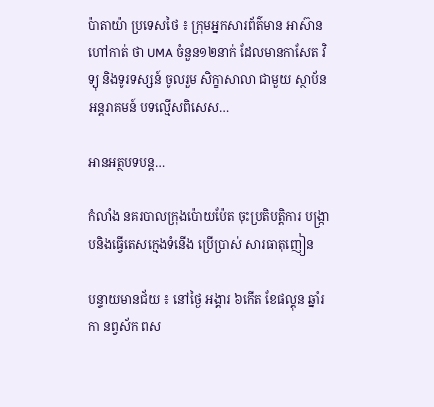ប៉ាតាយ៉ា ប្រទេសថៃ ៖ ក្រុមអ្នកសារព័ត៌មាន អាស៊ានហៅកាត់ ថា UMA ចំនួន១២នាក់ ដែលមានកាសែត វិទ្យុ និងទូរទស្សន៍ ចូលរួម សិក្ខាសាលា ជាមួយ ស្ថាប័ន អន្តរាគមន៍ បទល្មើសពិសេស…

អានអត្ថបទបន្ត…

កំលាំង នគរបាលក្រុងប៉ោយប៉ែត ចុះប្រតិបត្តិការ បង្ក្រាបនិងធ្វើតេសក្មេងទំនើង ប្រើប្រាស់ សារធាតុញៀន

បន្ទាយមានជ័យ ៖ នៅថ្ងៃ អង្គារ ៦កើត ខែផល្គុន ឆ្នាំរកា នព្វស័ក ពស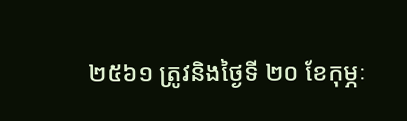២៥៦១ ត្រូវនិងថ្ងៃទី ២០ ខែកុម្ភៈ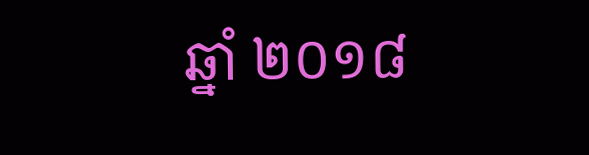ឆ្នាំ ២០១៨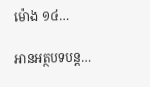ម៉ោង ១៤…

អានអត្ថបទបន្ត…